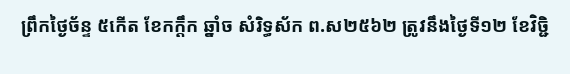ព្រឹកថ្ងៃច័ន្ទ ៥កើត ខែកក្តឹក ឆ្នាំច សំរិទ្ធស័ក ព.ស២៥៦២ ត្រូវនឹងថ្ងៃទី១២ ខែវិចិ្ជ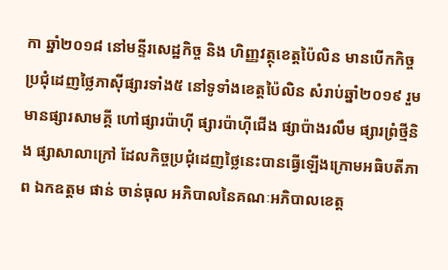កា ឆ្នាំ២០១៨ នៅមន្ទីរសេដ្ឋកិច្ច និង ហិញ្ញវត្ថុខេត្តប៉ៃលិន មានបើកកិច្ចប្រជុំដេញថ្លៃភាស៊ីផ្សារទាំង៥ នៅទូទាំងខេត្តប៉ៃលិន សំរាប់ឆ្នាំ២០១៩ រួមមានផ្សារសាមគ្គី ហៅផ្សារប៉ាហ៊ី ផ្សារប៉ាហ៊ីជើង ផ្សាប៉ាងរលឹម ផ្សារព្រំថ្មីនិង ផ្សាសាលាក្រៅ ដែលកិច្ចប្រជុំដេញថ្លៃនេះបានធ្វើឡើងក្រោមអធិបតីភាព ឯកឧត្តម ផាន់ ចាន់ធុល អភិបាលនៃគណៈអភិបាលខេត្ត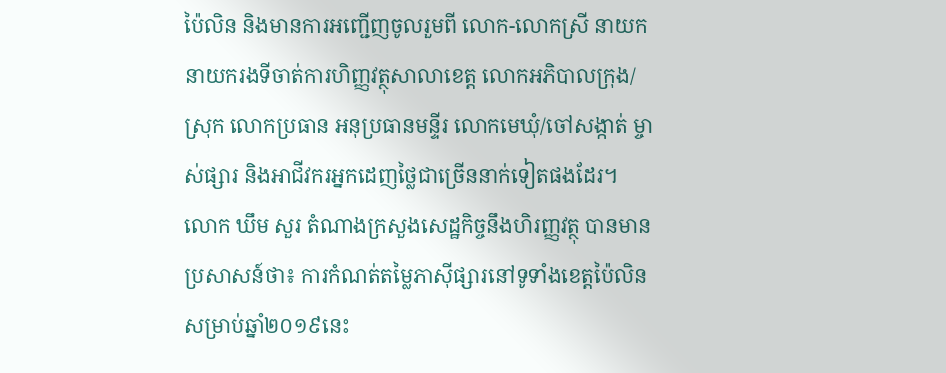ប៉ៃលិន និងមានការអញ្ជើញចូលរួមពី លោក-លោកស្រី នាយក នាយករងទីចាត់ការហិញ្ញវត្ថុសាលាខេត្ត លោកអភិបាលក្រុង/ស្រុក លោកប្រធាន អនុប្រធានមន្ទីរ លោកមេឃុំ/ចៅសង្កាត់ ម្ចាស់ផ្សារ និងអាជីវករអ្នកដេញថ្លៃជាច្រើននាក់ទៀតផងដែរ។
លោក ឃឹម សួរ តំណាងក្រសួងសេដ្ឋកិច្ចនឹងហិរញ្ញវត្ថុ បានមានប្រសាសន៍ថា៖ ការកំណត់តម្លៃភាស៊ីផ្សារនៅទូទាំងខេត្តប៉ៃលិនសម្រាប់ឆ្នាំ២០១៩នេះ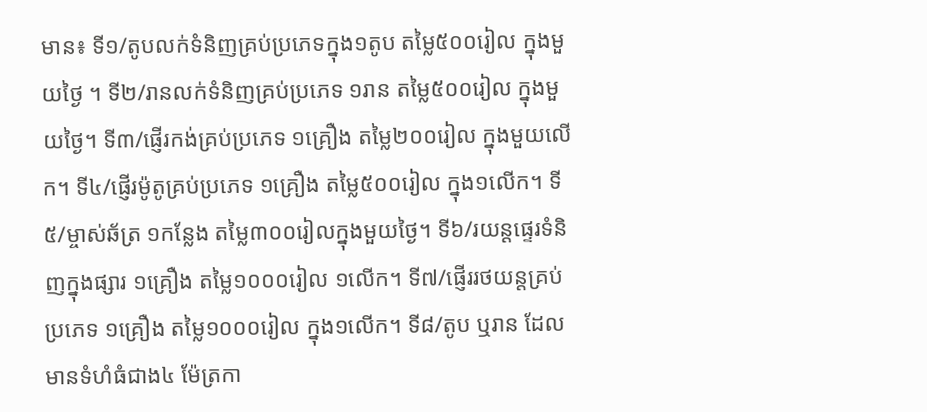មាន៖ ទី១/តូបលក់ទំនិញគ្រប់ប្រភេទក្នុង១តូប តម្លៃ៥០០រៀល ក្នុងមួយថ្ងៃ ។ ទី២/រានលក់ទំនិញគ្រប់ប្រភេទ ១រាន តម្លៃ៥០០រៀល ក្នុងមួយថ្ងៃ។ ទី៣/ផ្ញើរកង់គ្រប់ប្រភេទ ១គ្រឿង តម្លៃ២០០រៀល ក្នុងមួយលើក។ ទី៤/ផ្ញើរម៉ូតូគ្រប់ប្រភេទ ១គ្រឿង តម្លៃ៥០០រៀល ក្នុង១លើក។ ទី៥/ម្ចាស់ឆ័ត្រ ១កន្លែង តម្លៃ៣០០រៀលក្នុងមួយថ្ងៃ។ ទី៦/រយន្តផ្ទេរទំនិញក្នុងផ្សារ ១គ្រឿង តម្លៃ១០០០រៀល ១លើក។ ទី៧/ផ្ញើររថយន្តគ្រប់ប្រភេទ ១គ្រឿង តម្លៃ១០០០រៀល ក្នុង១លើក។ ទី៨/តូប ឬរាន ដែលមានទំហំធំជាង៤ ម៉ែត្រកា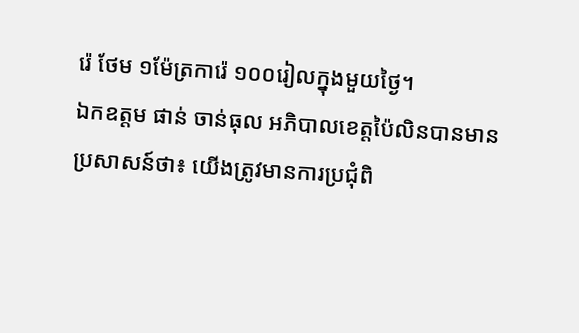រ៉េ ថែម ១ម៉ែត្រការ៉េ ១០០រៀលក្នុងមួយថ្ងៃ។
ឯកឧត្តម ផាន់ ចាន់ធុល អភិបាលខេត្តប៉ៃលិនបានមានប្រសាសន៍ថា៖ យើងត្រូវមានការប្រជុំពិ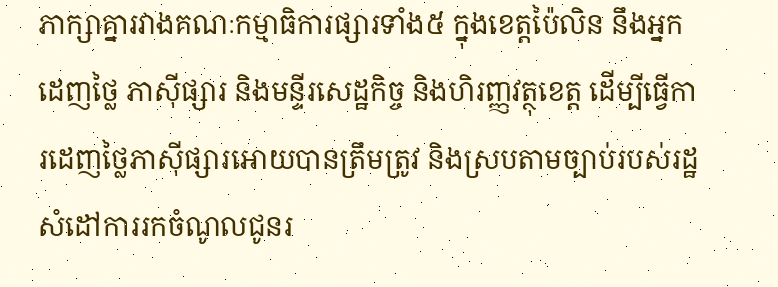ភាក្សាគ្នារវាងគណៈកម្មាធិការផ្សារទាំង៥ ក្នុងខេត្តប៉ៃលិន នឹងអ្នកដេញថ្លៃ ភាស៊ីផ្សារ និងមន្ទីរសេដ្ឋកិច្ច និងហិរញ្ញវត្ថុខេត្ត ដើម្បីធ្វើការដេញថ្លៃភាស៊ីផ្សារអោយបានត្រឹមត្រូវ និងស្របតាមច្បាប់របស់រដ្ឋ សំដៅការរកចំណូលជូនរ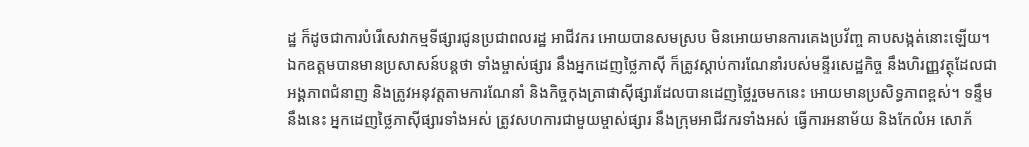ដ្ឋ ក៏ដូចជាការបំរើសេវាកម្មទីផ្សារជូនប្រជាពលរដ្ឋ អាជីវករ អោយបានសមស្រប មិនអោយមានការគេងប្រវ័ញ្ច គាបសង្កត់នោះឡើយ។ ឯកឧត្តមបានមានប្រសាសន៍បន្តថា ទាំងម្ចាស់ផ្សារ នឹងអ្នកដេញថ្លៃភាស៊ី ក៏ត្រូវស្តាប់ការណែនាំរបស់មន្ទីរសេដ្ឋកិច្ច នឹងហិរញ្ញវត្ថុដែលជាអង្គភាពជំនាញ និងត្រូវអនុវត្តតាមការណែនាំ និងកិច្ចកុងត្រាផាស៊ីផ្សារដែលបានដេញថ្លៃរួចមកនេះ អោយមានប្រសិទ្ធភាពខ្ពស់។ ទន្ទឹមនឹងនេះ អ្នកដេញថ្លៃភាស៊ីផ្សារទាំងអស់ ត្រូវសហការជាមួយម្ចាស់ផ្សារ នឹងក្រុមអាជីវករទាំងអស់ ធ្វើការអនាម័យ និងកែលំអ សោភ័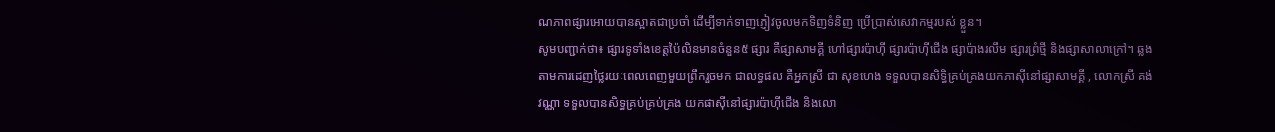ណភាពផ្សារអោយបានស្អាតជាប្រចាំ ដើម្បីទាក់ទាញភ្ញៀវចូលមកទិញទំនិញ ប្រើប្រាស់សេវាកម្មរបស់ ខ្លួន។
សូមបញ្ជាក់ថា៖ ផ្សារទូទាំងខេត្តប៉ៃលិនមានចំនួន៥ ផ្សារ គឺផ្សាសាមគ្គី ហៅផ្សារប៉ាហ៊ី ផ្សារប៉ាហ៊ីជើង ផ្សាប៉ាងរលឹម ផ្សារព្រំថ្មី និងផ្សាសាលាក្រៅ។ ឆ្លងតាមការដេញថ្លៃរយៈពេលពេញមួយព្រឹករួចមក ជាលទ្ធផល គឺអ្នកស្រី ជា សុខហេង ទទួលបានសិទ្ធិគ្រប់គ្រងយកភាស៊ីនៅផ្សាសាមគ្គី , លោកស្រី គង់ វណ្ណា ទទួលបានសិទ្ធគ្រប់គ្រប់គ្រង យកផាស៊ីនៅផ្សារប៉ាហ៊ីជើង និងលោ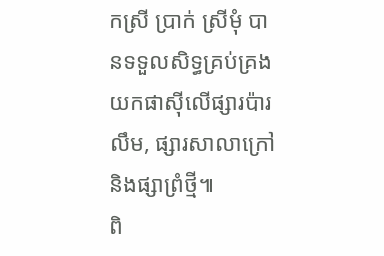កស្រី ប្រាក់ ស្រីមុំ បានទទួលសិទ្ធគ្រប់គ្រង យកផាស៊ីលើផ្សារប៉ារលឹម, ផ្សារសាលាក្រៅ និងផ្សាព្រំថ្មី៕
ពិ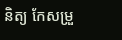និត្យ កែសម្រួ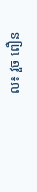ល៖ វួច ពឿន